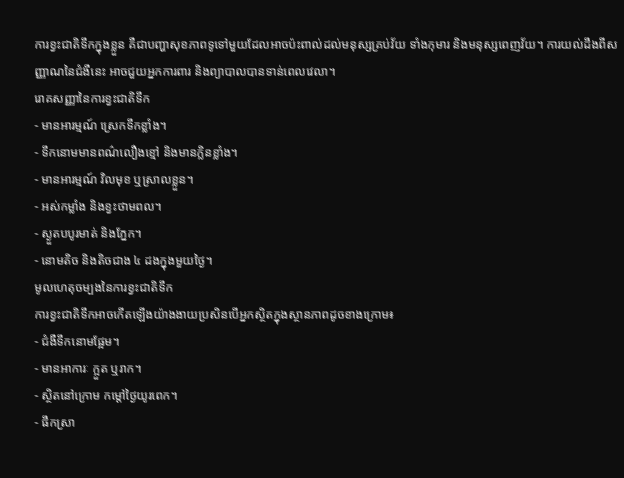ការខ្វះជាតិទឹកក្នុងខ្លួន គឺជាបញ្ហាសុខភាពទូទៅមួយដែលអាចប៉ះពាល់ដល់មនុស្សគ្រប់វ័យ ទាំងកុមារ និងមនុស្សពេញវ័យ។ ការយល់ដឹងពីសញ្ញាណនៃជំងឺនេះ អាចជួយអ្នកការពារ និងព្យាបាលបានទាន់ពេលវេលា។
រោគសញ្ញានៃការខ្វះជាតិទឹក
- មានអារម្មណ៍ ស្រេកទឹកខ្លាំង។
- ទឹកនោមមានពណ៌លឿងខ្មៅ និងមានក្លិនខ្លាំង។
- មានអារម្មណ៍ វិលមុខ ឬស្រាលខ្លួន។
- អស់កម្លាំង និងខ្វះថាមពល។
- ស្ងួតបបូរមាត់ និងភ្នែក។
- នោមតិច និងតិចជាង ៤ ដងក្នុងមួយថ្ងៃ។
មូលហេតុចម្បងនៃការខ្វះជាតិទឹក
ការខ្វះជាតិទឹកអាចកើតឡើងយ៉ាងងាយប្រសិនបើអ្នកស្ថិតក្នុងស្ថានភាពដូចខាងក្រោម៖
- ជំងឺទឹកនោមផ្អែម។
- មានអាការៈ ក្អួត ឬរាក។
- ស្ថិតនៅក្រោម កម្តៅថ្ងៃយូរពេក។
- ផឹកស្រា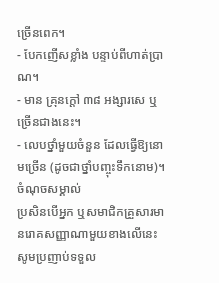ច្រើនពេក។
- បែកញើសខ្លាំង បន្ទាប់ពីហាត់ប្រាណ។
- មាន គ្រុនក្តៅ ៣៨ អង្សារសេ ឬច្រើនជាងនេះ។
- លេបថ្នាំមួយចំនួន ដែលធ្វើឱ្យនោមច្រើន (ដូចជាថ្នាំបញ្ចុះទឹកនោម)។
ចំណុចសម្គាល់
ប្រសិនបើអ្នក ឬសមាជិកគ្រួសារមានរោគសញ្ញាណាមួយខាងលើនេះ សូមប្រញាប់ទទួល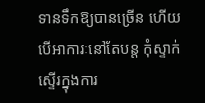ទានទឹកឱ្យបានច្រើន ហើយបើអាការៈនៅតែបន្ត កុំស្ទាក់ស្ទើរក្នុងការ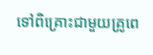ទៅពិគ្រោះជាមួយគ្រូពេ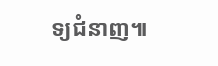ទ្យជំនាញ៕